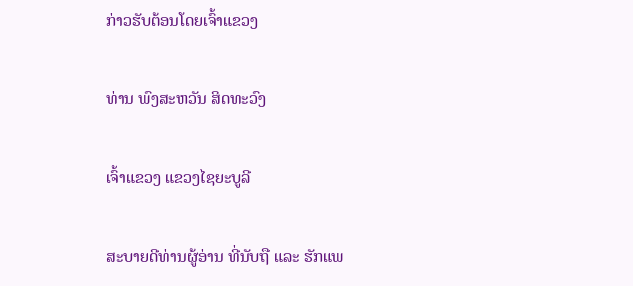ກ່າວຮັບຕ້ອນໂດຍເຈົ້າແຂວງ

ທ່ານ ພົງສະຫວັນ ສິດທະວົງ

ເຈົ້າແຂວງ ແຂວງໄຊຍະບູລີ

ສະບາຍດີທ່ານຜູ້ອ່ານ ທີ່ນັບຖື ແລະ ຮັກແພ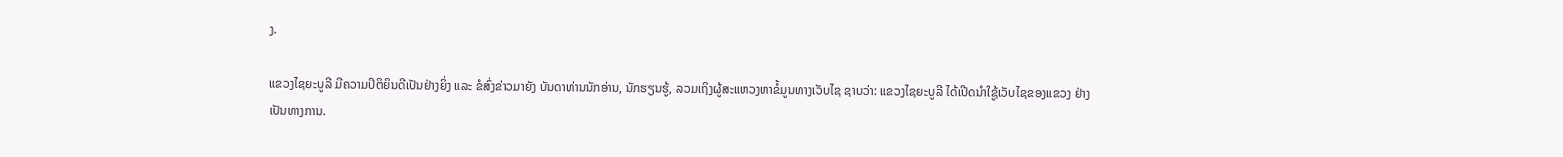ງ.

ແຂວງໄຊຍະບູລີ ມີຄວາມປິຕິຍິນດີເປັນຢ່າງຍິ່ງ ແລະ ຂໍສົ່ງຂ່າວມາຍັງ ບັນດາທ່ານນັກອ່ານ, ນັກຮຽນຮູ້, ລວມເຖິງຜູ້ສະແຫວງຫາຂໍ້ມູນທາງເວັບໄຊ ຊາບວ່າ: ແຂວງໄຊຍະບູລີ ໄດ້ເປີດນໍາໃຊູ້ເວັບໄຊຂອງແຂວງ ຢ່າງເປັນທາງການ.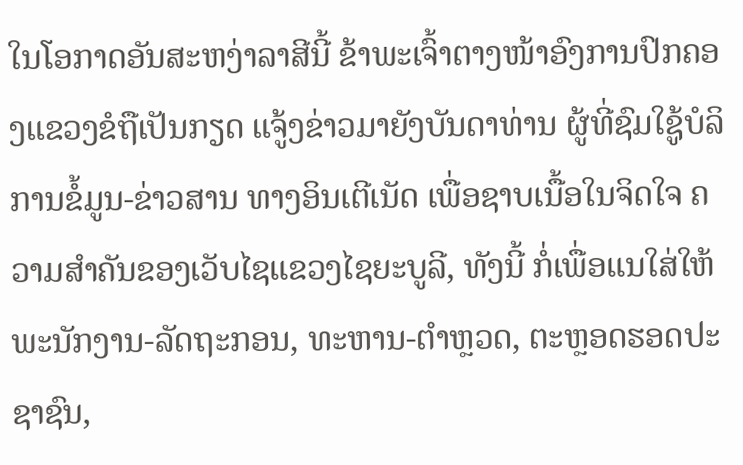ໃນໂອກາດອັນສະຫງ່າລາສີນີ້ ຂ້າພະເຈົ້າຕາງໜ້າອົງການປົກຄອງແຂວງຂໍຖືເປັນກຽດ ແຈູ້ງຂ່າວມາຍັງບັນດາທ່ານ ຜູ້ທີ່ຊົມໃຊູ້ບໍລິການຂໍ້ມູນ-ຂ່າວສານ ທາງອິນເຕີເນັດ ເພື່ອຊາບເນື້ອໃນຈິດໃຈ ຄວາມສໍາຄັນຂອງເວັບໄຊແຂວງໄຊຍະບູລີ, ທັງນີ້ ກໍ່ເພື່ອແນໃສ່ໃຫ້ພະນັກງານ-ລັດຖະກອນ, ທະຫານ-ຕໍາຫຼວດ, ຕະຫຼອດຮອດປະຊາຊົນ,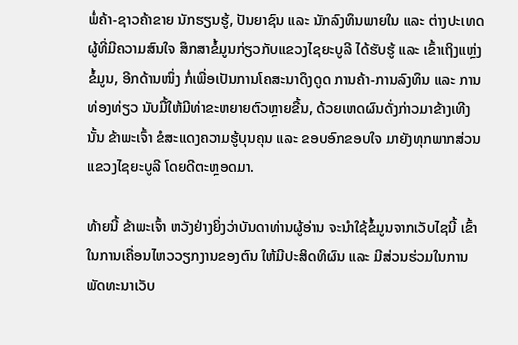ພໍ່ຄ້າ-ຊາວຄ້າຂາຍ ນັກຮຽນຮູ້, ປັນຍາຊົນ ແລະ ນັກລົງທຶນພາຍໃນ ແລະ ຕ່າງປະເທດ ຜູ້ທີ່ມີຄວາມສົນໃຈ ສຶກສາຂໍ້ມູນກ່ຽວກັບແຂວງໄຊຍະບູລີ ໄດ້ຮັບຮູ້ ແລະ ເຂົ້າເຖິງແຫຼ່ງຂໍ້ມູນ, ອີກດ້ານໜຶ່ງ ກໍ່ເພື່ອເປັນການໂຄສະນາດຶງດູດ ການຄ້າ-ການລົງທຶນ ແລະ ການທ່ອງທ່ຽວ ນັບມື້ໃຫ້ມີທ່າຂະຫຍາຍຕົວຫຼາຍຂື້ນ, ດ້ວຍເຫດຜົນດັ່ງກ່າວມາຂ້າງເທີງນັ້ນ ຂ້າພະເຈົ້າ ຂໍສະແດງຄວາມຮູ້ບຸນຄຸນ ແລະ ຂອບອົກຂອບໃຈ ມາຍັງທຸກພາກສ່ວນ ແຂວງໄຊຍະບູລີ ໂດຍດີຕະຫຼອດມາ.

ທ້າຍນີ້ ຂ້າພະເຈົ້າ ຫວັງຢ່າງຍິ່ງວ່າບັນດາທ່ານຜູ້ອ່ານ ຈະນໍາໃຊ້ຂໍ້ມູນຈາກເວັບໄຊນີ້ ເຂົ້າໃນການເຄື່ອນໄຫວວຽກງານຂອງຕົນ ໃຫ້ມີປະສິດທິຜົນ ແລະ ມີສ່ວນຮ່ວມໃນການພັດທະນາເວັບ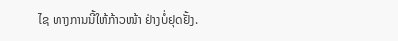ໄຊ ທາງການນີ້ໃຫ້ກ້າວໜ້າ ຢ່າງບໍ່ຢຸດຢັ້ງ.